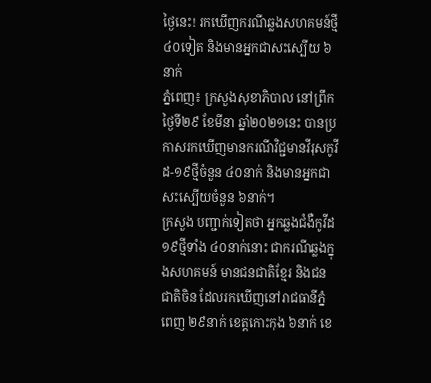ថ្ងៃនេះ! រកឃើញករណីឆ្លងសហគមន៍ថ្មី ៤០ទៀត និងមានអ្នកជាសះស្បើយ ៦នាក់
ភ្នំពេញ៖ ក្រសួងសុខាភិបាល នៅព្រឹកថ្ងៃទី២៩ ខែមីនា ឆ្នាំ២០២១នេះ បានប្រកាសរកឃើញមានករណីវិជ្ជមានវីរុសកូវីដ-១៩ថ្មីចំនួន ៤០នាក់ និងមានអ្នកជាសះស្បើយចំនួន ៦នាក់។
ក្រសួង បញ្ជាក់ទៀតថា អ្នកឆ្លងជំងឺកូវីដ១៩ថ្មីទាំង ៤០នាក់នោះ ជាករណីឆ្លងក្នុងសហគមន៍ មានជនជាតិខ្មែរ និងជនជាតិចិន ដែលរកឃើញនៅរាជធានីភ្នំពេញ ២៩នាក់ ខេត្តកោះកុង ៦នាក់ ខេ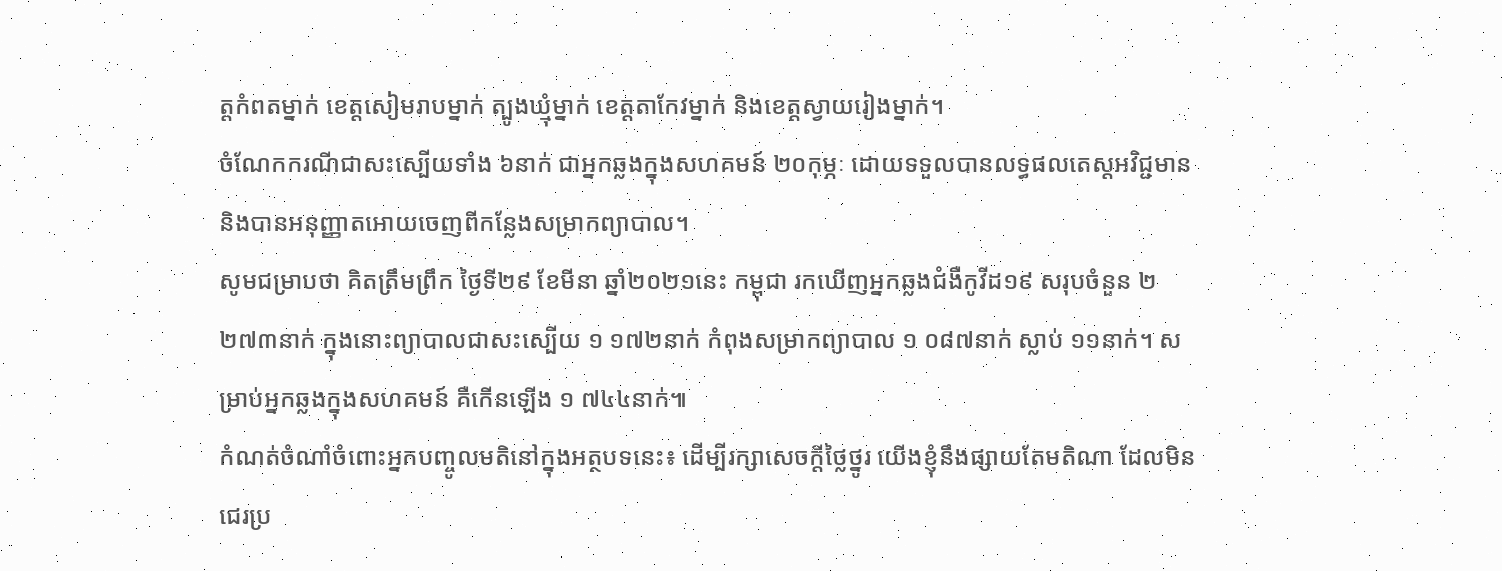ត្តកំពតម្នាក់ ខេត្តសៀមរាបម្នាក់ ត្បូងឃ្មុំម្នាក់ ខេត្តតាកែវម្នាក់ និងខេត្តស្វាយរៀងម្នាក់។
ចំណែកករណីជាសះស្បើយទាំង ៦នាក់ ជាអ្នកឆ្លងក្នុងសហគមន៍ ២០កុម្ភៈ ដោយទទួលបានលទ្ធផលតេស្តអវិជ្ជមាន និងបានអនុញ្ញាតអោយចេញពីកន្លែងសម្រាកព្យាបាល។
សូមជម្រាបថា គិតត្រឹមព្រឹក ថ្ងៃទី២៩ ខែមីនា ឆ្នាំ២០២១នេះ កម្ពុជា រកឃើញអ្នកឆ្លងជំងឺកូវីដ១៩ សរុបចំនួន ២ ២៧៣នាក់ ក្នុងនោះព្យាបាលជាសះស្បើយ ១ ១៧២នាក់ កំពុងសម្រាកព្យាបាល ១ ០៨៧នាក់ ស្លាប់ ១១នាក់។ សម្រាប់អ្នកឆ្លងក្នុងសហគមន៍ គឺកើនឡើង ១ ៧៤៤នាក់៕
កំណត់ចំណាំចំពោះអ្នកបញ្ចូលមតិនៅក្នុងអត្ថបទនេះ៖ ដើម្បីរក្សាសេចក្ដីថ្លៃថ្នូរ យើងខ្ញុំនឹងផ្សាយតែមតិណា ដែលមិនជេរប្រ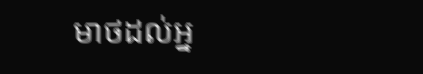មាថដល់អ្ន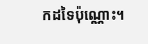កដទៃប៉ុណ្ណោះ។